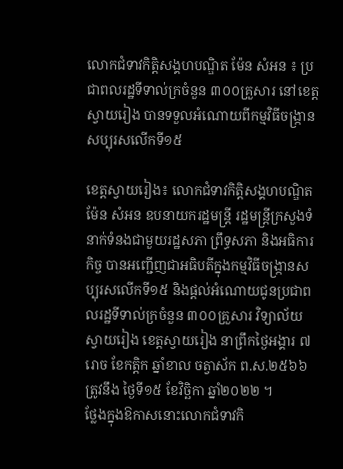លោកជំទាវកិត្តិសង្គហបណ្ឌិត ម៉ែន សំអន ៖ ប្រជាពលរដ្ឋទីទាល់ក្រចំនួន ៣០០គ្រួសារ នៅខេត្តស្វាយរៀង បានទទួលអំណោយពីកម្មវិធីចង្ក្រានសប្បុរសលើកទី១៥

ខេត្តស្វាយរៀង៖ លោកជំទាវកិត្តិសង្គហបណ្ឌិត ម៉ែន សំអន ឧបនាយករដ្ឋមន្ត្រី រដ្ឋមន្ត្រីក្រសួងទំនាក់ទំនងជាមួយរដ្ឋសភា ព្រឹទ្ធសភា និងអធិការកិច្ច បានអញ្ជើញជាអធិបតីក្នុងកម្មវិធីចង្ក្រានសប្បុរសលើកទី១៥ និងផ្តល់អំណោយជូនប្រជាពលរដ្ឋទីទាល់ក្រចំនួន ៣០០គ្រួសារ វិទ្យាល័យស្វាយរៀង ខេត្តស្វាយរៀង នាព្រឹកថ្ងៃអង្គារ ៧រោច ខែកត្តិក ឆ្នាំខាល ចត្វាស័ក ព.ស.២៥៦៦ ត្រូវនឹង ថ្ងៃទី១៥ ខែវិច្ឆិកា ឆ្នាំ២០២២ ។
ថ្លែងក្នុងឱកាសនោះលោកជំទាវកិ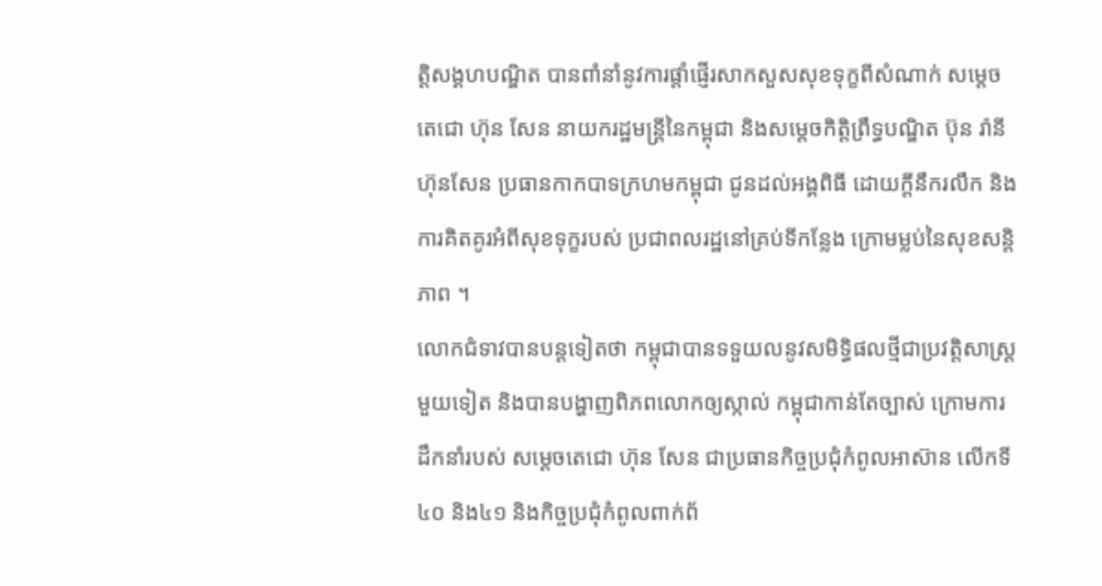ត្តិសង្គហបណ្ឌិត បានពាំនាំនូវការផ្តាំផ្ញើរសាកសួសសុខទុក្ខពីសំណាក់ សម្តេចតេជោ ហ៊ុន សែន នាយករដ្ឋមន្ត្រីនៃកម្ពុជា និងសម្តេចកិត្តិព្រឹទ្ធបណ្ឌិត ប៊ុន រ៉ានី ហ៊ុនសែន ប្រធានកាកបាទក្រហមកម្ពុជា ជូនដល់អង្គពិធី ដោយក្តីនឹករលឹក និងការគិតគូរអំពីសុខទុក្ខរបស់ ប្រជាពលរដ្ឋនៅគ្រប់ទីកន្លែង ក្រោមម្លប់នៃសុខសន្តិភាព ។
លោកជំទាវបានបន្តទៀតថា កម្ពុជាបានទទួយលនូវសមិទ្ធិផលថ្មីជាប្រវត្តិសាស្ត្រមួយទៀត និងបានបង្ហាញពិភពលោកឲ្យស្កាល់ កម្ពុជាកាន់តែច្បាស់ ក្រោមការដឹកនាំរបស់ សម្តេចតេជោ ហ៊ុន សែន ជាប្រធានកិច្ចប្រជុំកំពូលអាស៊ាន លើកទី៤០ និង៤១ និងកិច្ចប្រជុំកំពូលពាក់ព័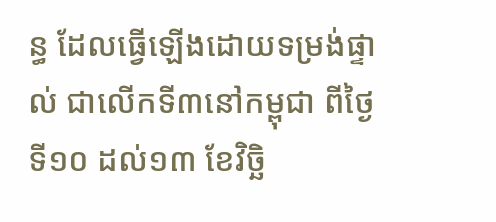ន្ធ ដែលធ្វើឡើងដោយទម្រង់ផ្ទាល់ ជាលើកទី៣នៅកម្ពុជា ពីថ្ងៃទី១០ ដល់១៣ ខែវិច្ឆិ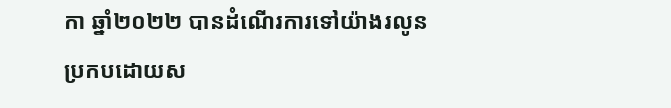កា ឆ្នាំ២០២២ បានដំណើរការទៅយ៉ាងរលូន ប្រកបដោយស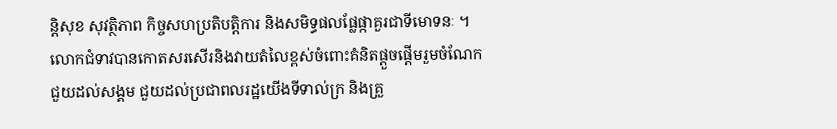ន្តិសុខ សុវត្ថិភាព កិច្ចសហប្រតិបត្តិការ និងសមិទ្ធផលផ្លែផ្កាគួរជាទីមោទនៈ ។
លោកជំទាវបានកោតសរសើរនិងវាយតំលៃខ្ពស់ចំពោះគំនិតផ្តួចផ្តើមរួមចំណែកជួយដល់សង្គម ជួយដល់ប្រជាពលរដ្ឋយើងទីទាល់ក្រ និងគ្រួ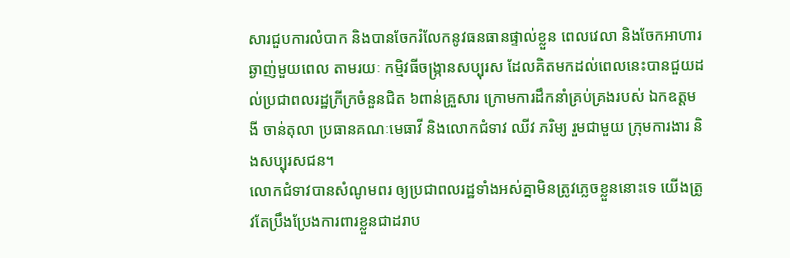សារជួបការលំបាក និងបានចែករំលែកនូវធនធានផ្ទាល់ខ្លួន ពេលវេលា និងចែកអាហារឆ្ងាញ់មួយពេល តាមរយៈ កម្មិវធីចង្ក្រានសប្បុរស ដែលគិតមកដល់ពេលនេះបានជួយដល់ប្រជាពលរដ្ឋក្រីក្រចំនួនជិត ៦ពាន់គ្រួសារ ក្រោមការដឹកនាំគ្រប់គ្រងរបស់ ឯកឧត្តម ងី ចាន់តុលា ប្រធានគណៈមេធាវី និងលោកជំទាវ ឈីវ ភរិម្យ រួមជាមួយ ក្រុមការងារ និងសប្បុរសជន។
លោកជំទាវបានសំណូមពរ ឲ្យប្រជាពលរដ្ឋទាំងអស់គ្នាមិនត្រូវភ្លេចខ្លួននោះទេ យើងត្រូវតែប្រឹងប្រែងការពារខ្លួនជាដរាប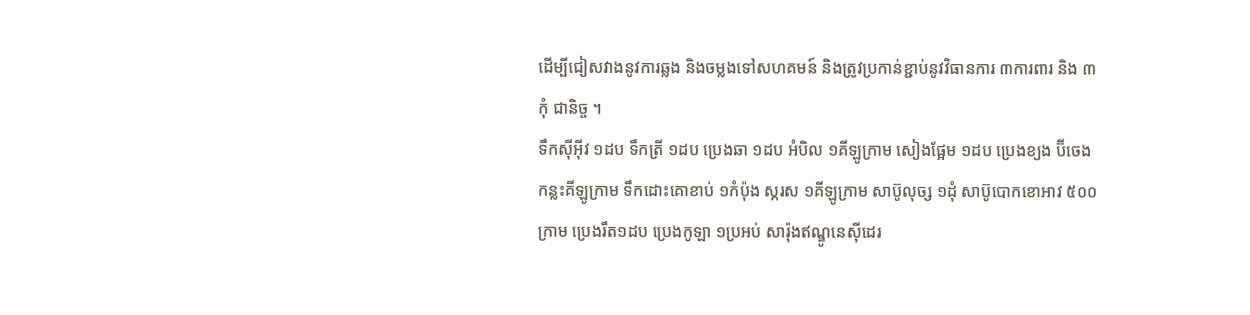ដើម្បីជៀសវាងនូវការឆ្លង និងចម្លងទៅសហគមន៍ និងត្រូវប្រកាន់ខ្ជាប់នូវវិធានការ ៣ការពារ និង ៣កុំ ជានិច្ច ។
ទឹកស៊ីអ៊ីវ ១ដប ទឹកត្រី ១ដប ប្រេងឆា ១ដប អំបិល ១គីឡូក្រាម សៀងផ្អែម ១ដប ប្រេងខ្យង ប៊ីចេង កន្លះគីឡូក្រាម ទឹកដោះគោខាប់ ១កំប៉ុង ស្ករស ១គីឡូក្រាម សាប៊ូលុច្ស ១ដុំ សាប៊ូបោកខោអាវ ៥០០ក្រាម ប្រេងរឹត១ដប ប្រេងកូឡា ១ប្រអប់ សារ៉ុងឥណ្ឌូនេស៊ីដេរ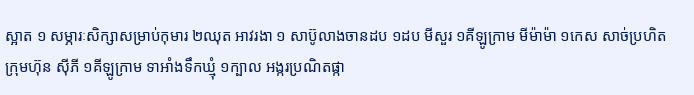ស្អាត ១ សម្ភារៈសិក្សាសម្រាប់កុមារ ២ឈុត អាវរងា ១ សាប៊ូលាងចានដប ១ដប មីសួរ ១គីឡូក្រាម មីម៉ាម៉ា ១កេស សាច់ប្រហិតក្រុមហ៊ុន ស៊ីភី ១គីឡូក្រាម ទាអាំងទឹកឃ្មុំ ១ក្បាល អង្ករប្រណិតផ្កា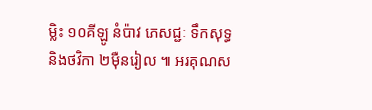ម្លិះ ១០គីឡូ នំប៉ាវ ភេសជ្ជៈ ទឹកសុទ្ធ និងថវិកា ២ម៉ឺនរៀល ៕ អរគុណស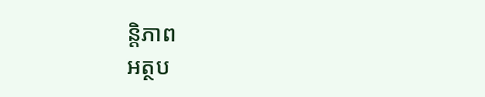ន្តិភាព
អត្ថប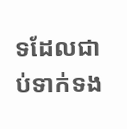ទដែលជាប់ទាក់ទង